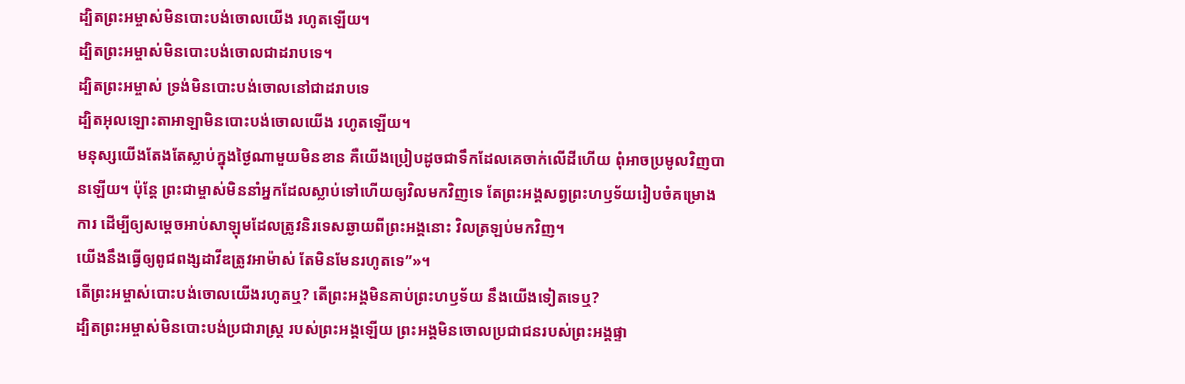ដ្បិតព្រះអម្ចាស់មិនបោះបង់ចោលយើង រហូតឡើយ។
ដ្បិតព្រះអម្ចាស់មិនបោះបង់ចោលជាដរាបទេ។
ដ្បិតព្រះអម្ចាស់ ទ្រង់មិនបោះបង់ចោលនៅជាដរាបទេ
ដ្បិតអុលឡោះតាអាឡាមិនបោះបង់ចោលយើង រហូតឡើយ។
មនុស្សយើងតែងតែស្លាប់ក្នុងថ្ងៃណាមួយមិនខាន គឺយើងប្រៀបដូចជាទឹកដែលគេចាក់លើដីហើយ ពុំអាចប្រមូលវិញបានឡើយ។ ប៉ុន្តែ ព្រះជាម្ចាស់មិននាំអ្នកដែលស្លាប់ទៅហើយឲ្យវិលមកវិញទេ តែព្រះអង្គសព្វព្រះហឫទ័យរៀបចំគម្រោងការ ដើម្បីឲ្យសម្ដេចអាប់សាឡុមដែលត្រូវនិរទេសឆ្ងាយពីព្រះអង្គនោះ វិលត្រឡប់មកវិញ។
យើងនឹងធ្វើឲ្យពូជពង្សដាវីឌត្រូវអាម៉ាស់ តែមិនមែនរហូតទេ”»។
តើព្រះអម្ចាស់បោះបង់ចោលយើងរហូតឬ? តើព្រះអង្គមិនគាប់ព្រះហឫទ័យ នឹងយើងទៀតទេឬ?
ដ្បិតព្រះអម្ចាស់មិនបោះបង់ប្រជារាស្ត្រ របស់ព្រះអង្គឡើយ ព្រះអង្គមិនចោលប្រជាជនរបស់ព្រះអង្គផ្ទា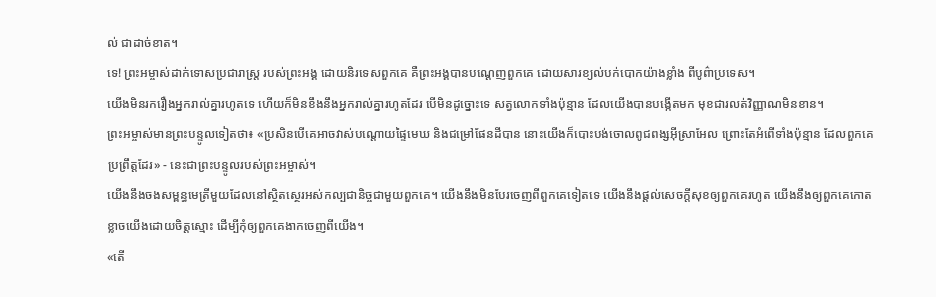ល់ ជាដាច់ខាត។
ទេ! ព្រះអម្ចាស់ដាក់ទោសប្រជារាស្ត្រ របស់ព្រះអង្គ ដោយនិរទេសពួកគេ គឺព្រះអង្គបានបណ្ដេញពួកគេ ដោយសារខ្យល់បក់បោកយ៉ាងខ្លាំង ពីបូព៌ាប្រទេស។
យើងមិនរករឿងអ្នករាល់គ្នារហូតទេ ហើយក៏មិនខឹងនឹងអ្នករាល់គ្នារហូតដែរ បើមិនដូច្នោះទេ សត្វលោកទាំងប៉ុន្មាន ដែលយើងបានបង្កើតមក មុខជារលត់វិញ្ញាណមិនខាន។
ព្រះអម្ចាស់មានព្រះបន្ទូលទៀតថា៖ «ប្រសិនបើគេអាចវាស់បណ្ដោយផ្ទៃមេឃ និងជម្រៅផែនដីបាន នោះយើងក៏បោះបង់ចោលពូជពង្សអ៊ីស្រាអែល ព្រោះតែអំពើទាំងប៉ុន្មាន ដែលពួកគេប្រព្រឹត្តដែរ» - នេះជាព្រះបន្ទូលរបស់ព្រះអម្ចាស់។
យើងនឹងចងសម្ពន្ធមេត្រីមួយដែលនៅស្ថិតស្ថេរអស់កល្បជានិច្ចជាមួយពួកគេ។ យើងនឹងមិនបែរចេញពីពួកគេទៀតទេ យើងនឹងផ្ដល់សេចក្ដីសុខឲ្យពួកគេរហូត យើងនឹងឲ្យពួកគេកោតខ្លាចយើងដោយចិត្តស្មោះ ដើម្បីកុំឲ្យពួកគេងាកចេញពីយើង។
«តើ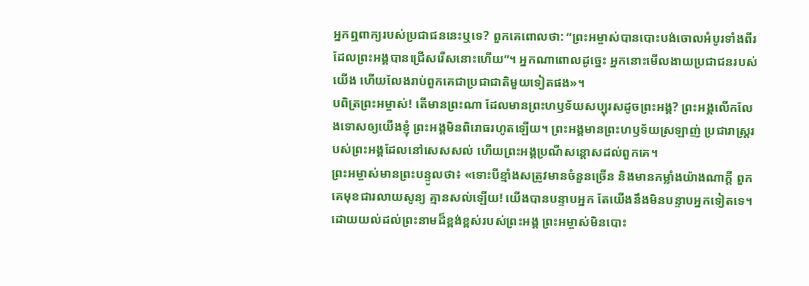អ្នកឮពាក្យរបស់ប្រជាជននេះឬទេ? ពួកគេពោលថា: “ព្រះអម្ចាស់បានបោះបង់ចោលអំបូរទាំងពីរដែលព្រះអង្គបានជ្រើសរើសនោះហើយ”។ អ្នកណាពោលដូច្នេះ អ្នកនោះមើលងាយប្រជាជនរបស់យើង ហើយលែងរាប់ពួកគេជាប្រជាជាតិមួយទៀតផង»។
បពិត្រព្រះអម្ចាស់! តើមានព្រះណា ដែលមានព្រះហឫទ័យសប្បុរសដូចព្រះអង្គ? ព្រះអង្គលើកលែងទោសឲ្យយើងខ្ញុំ ព្រះអង្គមិនពិរោធរហូតឡើយ។ ព្រះអង្គមានព្រះហឫទ័យស្រឡាញ់ ប្រជារាស្ត្ររបស់ព្រះអង្គដែលនៅសេសសល់ ហើយព្រះអង្គប្រណីសន្ដោសដល់ពួកគេ។
ព្រះអម្ចាស់មានព្រះបន្ទូលថា៖ «ទោះបីខ្មាំងសត្រូវមានចំនួនច្រើន និងមានកម្លាំងយ៉ាងណាក្ដី ពួកគេមុខជារលាយសូន្យ គ្មានសល់ឡើយ! យើងបានបន្ទាបអ្នក តែយើងនឹងមិនបន្ទាបអ្នកទៀតទេ។
ដោយយល់ដល់ព្រះនាមដ៏ខ្ពង់ខ្ពស់របស់ព្រះអង្គ ព្រះអម្ចាស់មិនបោះ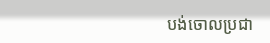បង់ចោលប្រជា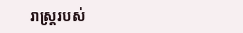រាស្ត្ររបស់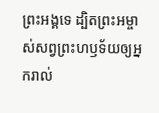ព្រះអង្គទេ ដ្បិតព្រះអម្ចាស់សព្វព្រះហឫទ័យឲ្យអ្នករាល់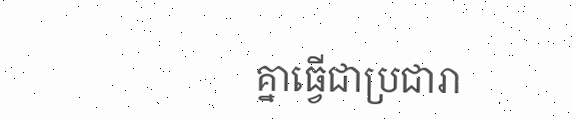គ្នាធ្វើជាប្រជារា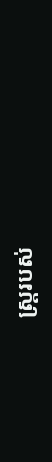ស្ត្ររបស់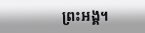ព្រះអង្គ។